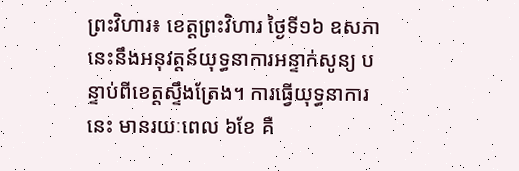ព្រះវិហារ៖ ខេត្តព្រះវិហារ ថ្ងៃទី១៦ ឧសភា នេះនឹងអនុវត្តន៍យុទ្ធនាការអន្ទាក់សូន្យ បន្ទាប់ពីខេត្តស្ទឹងត្រែង។ ការធ្វើយុទ្ធនាការនេះ មានរយៈពេល ៦ខែ គឺ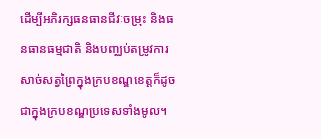ដើម្បីអភិរក្សធនធានជីវៈចម្រុះ និងធនធានធម្មជាតិ និងបញ្ឈប់តម្រូវការសាច់សត្វព្រៃក្នុងក្របខណ្ឌខេត្តក៏ដូចជាក្នុងក្របខណ្ឌប្រទេសទាំងមូល។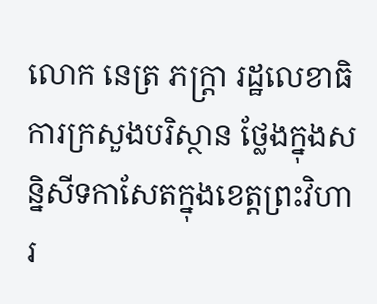លោក នេត្រ ភក្ត្រា រដ្ឋលេខាធិការក្រសួងបរិស្ថាន ថ្លែងក្នុងសន្និសីទកាសែតក្នុងខេត្តព្រះវិហារ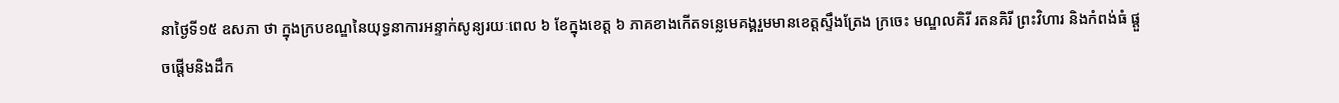នាថ្ងៃទី១៥ ឧសភា ថា ក្នុងក្របខណ្ឌនៃយុទ្ធនាការអន្ទាក់សូន្យរយៈពេល ៦ ខែក្នុងខេត្ត ៦ ភាគខាងកើតទន្លេមេគង្គរួមមានខេត្តស្ទឹងត្រែង ក្រចេះ មណ្ឌលគិរី រតនគិរី ព្រះវិហារ និងកំពង់ធំ ផ្តួចផ្តើមនិងដឹក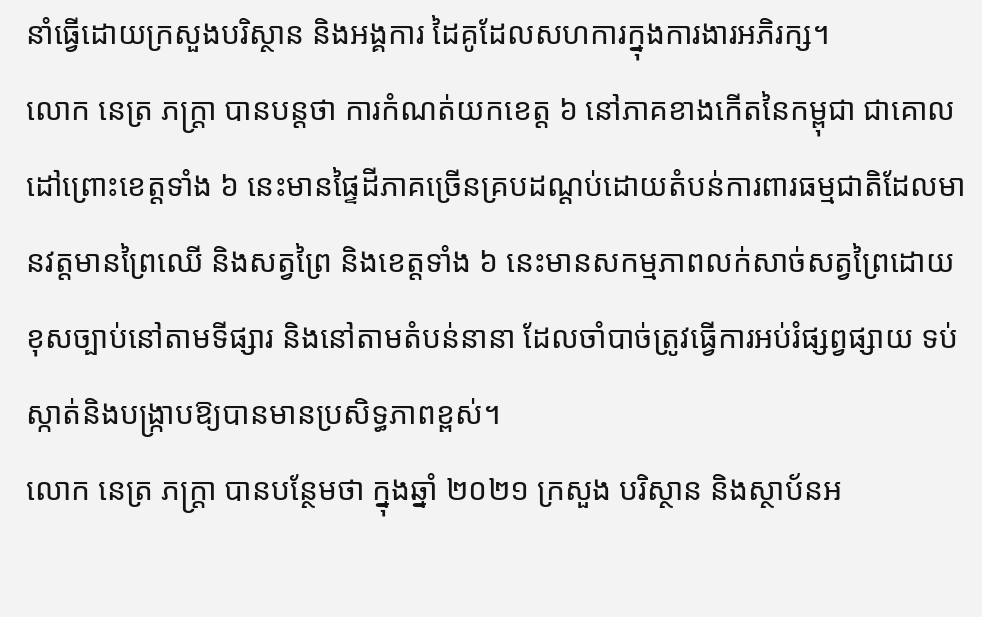នាំធ្វើដោយក្រសួងបរិស្ថាន និងអង្គការ ដៃគូដែលសហការក្នុងការងារអភិរក្ស។
លោក នេត្រ ភក្ត្រា បានបន្ដថា ការកំណត់យកខេត្ត ៦ នៅភាគខាងកើតនៃកម្ពុជា ជាគោលដៅព្រោះខេត្តទាំង ៦ នេះមានផ្ទៃដីភាគច្រើនគ្របដណ្តប់ដោយតំបន់ការពារធម្មជាតិដែលមានវត្តមានព្រៃឈើ និងសត្វព្រៃ និងខេត្តទាំង ៦ នេះមានសកម្មភាពលក់សាច់សត្វព្រៃដោយខុសច្បាប់នៅតាមទីផ្សារ និងនៅតាមតំបន់នានា ដែលចាំបាច់ត្រូវធ្វើការអប់រំផ្សព្វផ្សាយ ទប់ស្កាត់និងបង្ក្រាបឱ្យបានមានប្រសិទ្ធភាពខ្ពស់។
លោក នេត្រ ភក្ត្រា បានបន្ថែមថា ក្នុងឆ្នាំ ២០២១ ក្រសួង បរិស្ថាន និងស្ថាប័នអ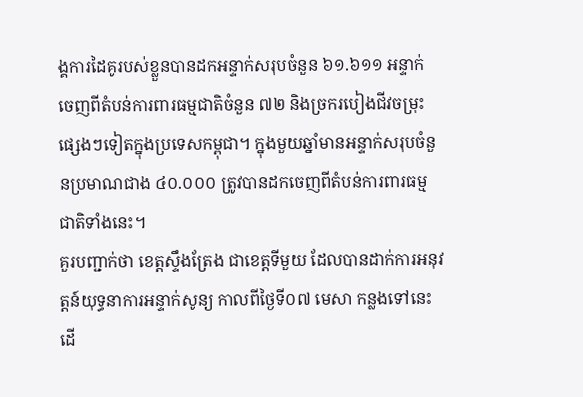ង្គការដៃគូរបស់ខ្លួនបានដកអន្ទាក់សរុបចំនួន ៦១.៦១១ អន្ទាក់ ចេញពីតំបន់ការពារធម្មជាតិចំនួន ៧២ និងច្រករបៀងជីវចម្រុះផ្សេងៗទៀតក្នុងប្រទេសកម្ពុជា។ ក្នុងមួយឆ្នាំមានអន្ទាក់សរុបចំនួនប្រមាណជាង ៤០.០០០ ត្រូវបានដកចេញពីតំបន់ការពារធម្មជាតិទាំងនេះ។
គួរបញ្ជាក់ថា ខេត្តស្ទឹងត្រែង ជាខេត្តទីមួយ ដែលបានដាក់ការអនុវត្តន៍យុទ្ធនាការអន្ទាក់សូន្យ កាលពីថ្ងៃទី០៧ មេសា កន្លងទៅនេះ ដើ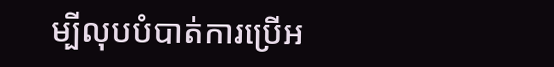ម្បីលុបបំបាត់ការប្រើអ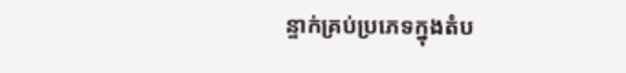ន្ទាក់គ្រប់ប្រភេទក្នុងតំប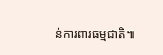ន់ការពារធម្មជាតិ៕